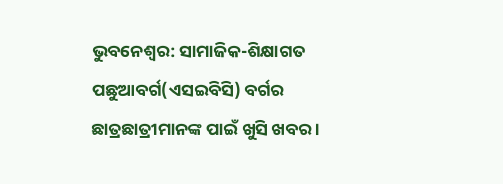ଭୁବନେଶ୍ୱର: ସାମାଜିକ-ଶିକ୍ଷାଗତ ପଛୁଆବର୍ଗ(ଏସଇବିସି) ବର୍ଗର ଛାତ୍ରଛାତ୍ରୀମାନଙ୍କ ପାଇଁ ଖୁସି ଖବର ।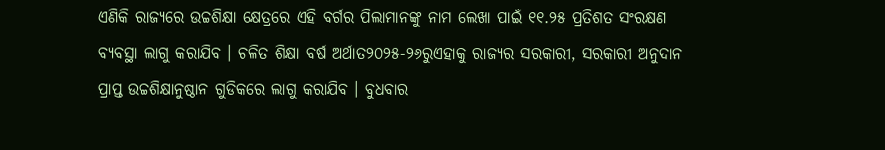ଏଣିକି ରାଜ୍ୟରେ ଉଚ୍ଚଶିକ୍ଷା କ୍ଷେତ୍ରରେ ଏହି ବର୍ଗର ପିଲାମାନଙ୍କୁ ନାମ ଲେଖା ପାଇଁ ୧୧.୨୫ ପ୍ରତିଶତ ସଂରକ୍ଷଣ ବ୍ୟବସ୍ଥା ଲାଗୁ କରାଯିବ । ଚଳିତ ଶିକ୍ଷା ବର୍ଷ ଅର୍ଥାତ୨୦୨୫-୨୬ରୁଏହାକୁ ରାଜ୍ୟର ସରକାରୀ, ସରକାରୀ ଅନୁଦାନ ପ୍ରାପ୍ତ ଉଚ୍ଚଶିକ୍ଷାନୁଷ୍ଠାନ ଗୁଡିକରେ ଲାଗୁ କରାଯିବ । ବୁଧବାର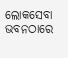ଲୋକସେବା ଭବନଠାରେ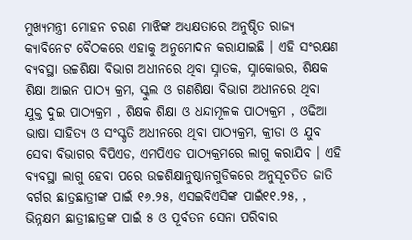ମୁଖ୍ୟମନ୍ତ୍ରୀ ମୋହନ ଚରଣ ମାଝିଙ୍କ ଅଧ୍ୟକ୍ଷତାରେ ଅନୁଷ୍ଠିତ ରାଜ୍ୟ କ୍ୟାବିନେଟ ବୈଠକରେ ଏହାକୁ ଅନୁମୋଦନ କରାଯାଇଛି । ଏହି ସଂରକ୍ଷଣ ବ୍ୟବସ୍ଥା ଉଚ୍ଚଶିକ୍ଷା ବିଭାଗ ଅଧୀନରେ ଥିବା ସ୍ନାତକ, ସ୍ନାକୋତ୍ତର, ଶିକ୍ଷକ ଶିକ୍ଷା ଆଇନ ପାଠ୍ୟ କ୍ରମ, ସ୍କୁଲ ଓ ଗଣଶିକ୍ଷା ବିଭାଗ ଅଧୀନରେ ଥିବା ଯୁକ୍ତ ଦୁଇ ପାଠ୍ୟକ୍ରମ , ଶିକ୍ଷକ ଶିକ୍ଷା ଓ ଧନ୍ଦାମୂଳକ ପାଠ୍ୟକ୍ରମ , ଓଢିଆ ଭାଷା ସାହିତ୍ୟ ଓ ସଂସ୍କୃତି ଅଧୀନରେ ଥିବା ପାଠ୍ୟକ୍ରମ, କ୍ରୀଡା ଓ ଯୁବ ସେବା ବିଭାଗର ବିପିଏଡ, ଏମପିଏଡ ପାଠ୍ୟକ୍ରମରେ ଲାଗୁ କରାଯିବ । ଏହି ବ୍ୟବସ୍ଥା ଲାଗୁ ହେବା ପରେ ଉଚ୍ଚଶିକ୍ଷାନୁଷ୍ଠାନଗୁଡିକରେ ଅନୁସୂଚତିତ ଜାତି ବର୍ଗର ଛାତ୍ରଛାତ୍ରୀଙ୍କ ପାଇଁ ୧୬.୨୫, ଏସଇବିଏସିଙ୍କ ପାଇଁ୧୧.୨୫, , ଭିନ୍ନକ୍ଷମ ଛାତ୍ରୀଛାତ୍ରଙ୍କ ପାଇଁ ୫ ଓ ପୂର୍ବତନ ସେନା ପରିବାର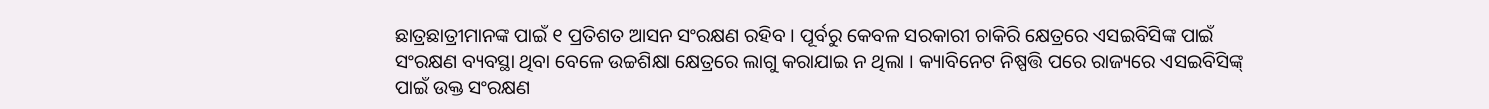ଛାତ୍ରଛାତ୍ରୀମାନଙ୍କ ପାଇଁ ୧ ପ୍ରତିଶତ ଆସନ ସଂରକ୍ଷଣ ରହିବ । ପୂର୍ବରୁ କେବଳ ସରକାରୀ ଚାକିରି କ୍ଷେତ୍ରରେ ଏସଇବିସିଙ୍କ ପାଇଁ ସଂରକ୍ଷଣ ବ୍ୟବସ୍ଥା ଥିବା ବେଳେ ଉଚ୍ଚଶିକ୍ଷା କ୍ଷେତ୍ରରେ ଲାଗୁ କରାଯାଇ ନ ଥିଲା । କ୍ୟାବିନେଟ ନିଷ୍ପତ୍ତି ପରେ ରାଜ୍ୟରେ ଏସଇବିସିଙ୍କ୍ ପାଇଁ ଉକ୍ତ ସଂରକ୍ଷଣ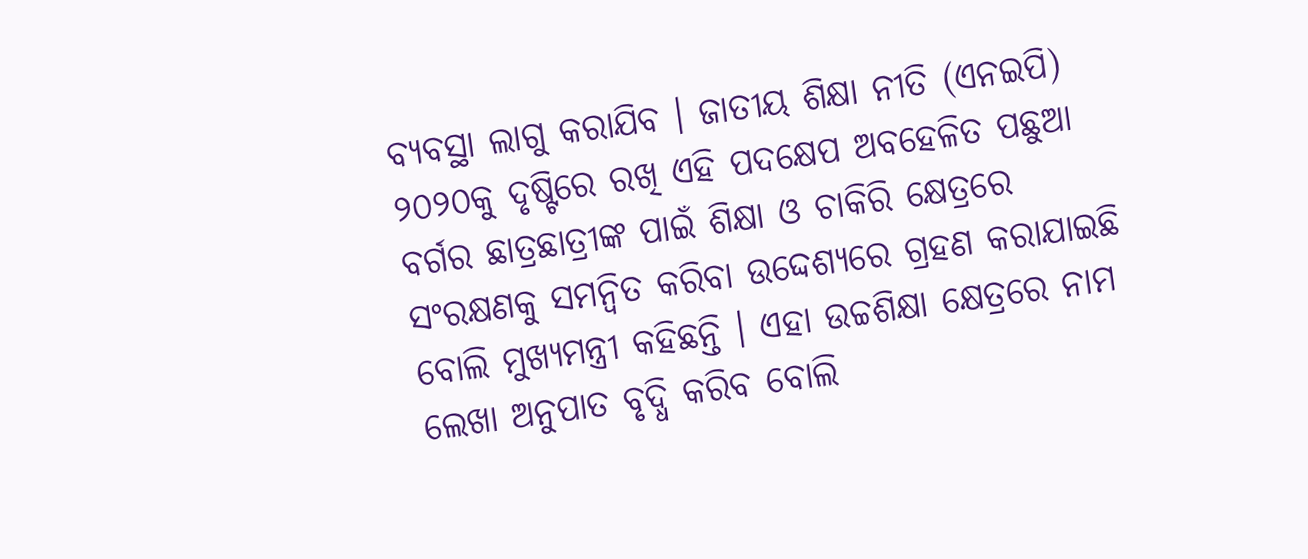ବ୍ୟବସ୍ଥା ଲାଗୁ କରାଯିବ । ଜାତୀୟ ଶିକ୍ଷା ନୀତି (ଏନଇପି) ୨୦୨୦କୁ ଦୃଷ୍ଟିରେ ରଖି ଏହି ପଦକ୍ଷେପ ଅବହେଳିତ ପଛୁଆ ବର୍ଗର ଛାତ୍ରଛାତ୍ରୀଙ୍କ ପାଇଁ ଶିକ୍ଷା ଓ ଚାକିରି କ୍ଷେତ୍ରରେ ସଂରକ୍ଷଣକୁ ସମନ୍ୱିତ କରିବା ଉଦ୍ଦେଶ୍ୟରେ ଗ୍ରହଣ କରାଯାଇଛି ବୋଲି ମୁଖ୍ୟମନ୍ତ୍ରୀ କହିଛନ୍ତି । ଏହା ଉଚ୍ଚଶିକ୍ଷା କ୍ଷେତ୍ରରେ ନାମ ଲେଖା ଅନୁପାତ ବୃଦ୍ଧି କରିବ ବୋଲି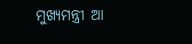ମୁଖ୍ୟମନ୍ତ୍ରୀ ଆ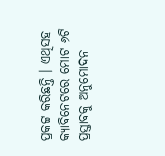ପ୍ରକଟ୍ଟ କରିଛନ୍ତି । ଏଥିସହ କ୍ୟାବିନେଟରେ ମୋଟ ୬ଟି ପ୍ରସ୍ତାବକୁ ଅନୁମୋଦନ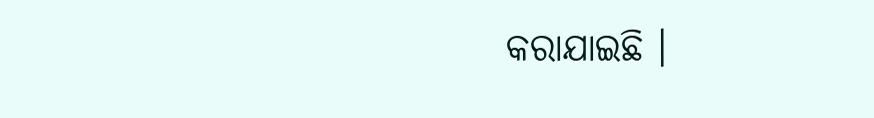କରାଯାଇଛି ।